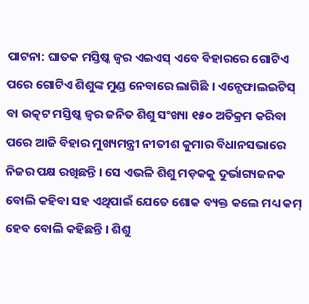ପାଟନା: ଘାତକ ମସ୍ତିଷ୍କ ଜ୍ୱର ଏଇଏସ୍ ଏବେ ବିହାରରେ ଗୋଟିଏ ପରେ ଗୋଟିଏ ଶିଶୁଙ୍କ ମୁଣ୍ଡ ନେବାରେ ଲାଗିଛି । ଏନ୍ସେଫାଲଇଟିସ୍ ବା ଉତ୍କଟ ମସ୍ତିଷ୍କ ଜ୍ୱର ଜନିତ ଶିଶୁ ସଂଖ୍ୟା ୧୫୦ ଅତିକ୍ରମ କରିବା ପରେ ଆଜି ବିହାର ମୁଖ୍ୟମନ୍ତ୍ରୀ ନୀତୀଶ କୁମାର ବିଧାନସଭାରେ ନିଜର ପକ୍ଷ ରଖିଛନ୍ତି । ସେ ଏଭଳି ଶିଶୁ ମଡ଼କକୁ ଦୁର୍ଭାଗ୍ୟଜନକ ବୋଲି କହିବା ସହ ଏଥିପାଇଁ ଯେତେ ଶୋକ ବ୍ୟକ୍ତ କଲେ ମଧ୍ୟ କମ୍ ହେବ ବୋଲି କହିଛନ୍ତି । ଶିଶୁ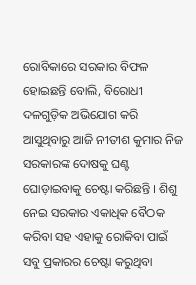ରୋବିକାରେ ସରକାର ବିଫଳ ହୋଇଛନ୍ତି ବୋଲି, ବିରୋଧୀ ଦଳଗୁଡ଼ିକ ଅଭିଯୋଗ କରି ଆସୁଥିବାରୁ ଆଜି ନୀତୀଶ କୁମାର ନିଜ ସରକାରଙ୍କ ଦୋଷକୁ ଘଣ୍ଟ ଘୋଡ଼ାଇବାକୁ ଚେଷ୍ଟା କରିଛନ୍ତି । ଶିଶୁ ନେଇ ସରକାର ଏକାଧିକ ବୈଠକ କରିବା ସହ ଏହାକୁ ରୋକିବା ପାଇଁ ସବୁ ପ୍ରକାରର ଚେଷ୍ଟା କରୁଥିବା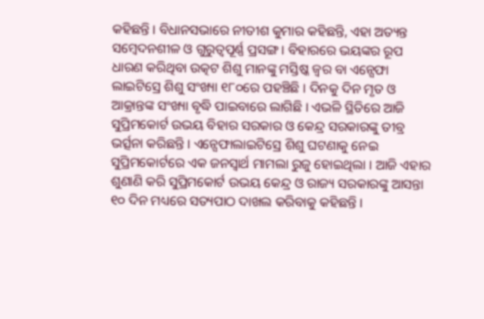କହିଛନ୍ତି । ବିଧାନସଭାରେ ନୀତୀଶ କୁମାର କହିଛନ୍ତି, ଏହା ଅତ୍ୟନ୍ତ ସମ୍ବେଦନଶୀଳ ଓ ଗୁରୁତ୍ୱପୂର୍ଣ୍ଣ ପ୍ରସଙ୍ଗ । ବିହାରରେ ଭୟଙ୍କର ରୂପ ଧାରଣ କରିଥିବା ଉତ୍କଟ ଶିଶୁ ମାନଙ୍କୁ ମସ୍ତିଷ୍କ ଜ୍ୱର ବା ଏନ୍ସେଫା ଲାଇଟିସ୍ରେ ଶିଶୁ ସଂଖ୍ୟା ୧୮୦ରେ ପହଞ୍ଚିଛି । ଦିନକୁ ଦିନ ମୃତ ଓ ଆକ୍ରାନ୍ତଙ୍କ ସଂଖ୍ୟା ବୃଦ୍ଧି ପାଇବାରେ ଲାଗିଛି । ଏଭଳି ସ୍ଥିତିରେ ଆଜି ସୁପ୍ରିମକୋର୍ଟ ଉଭୟ ବିହାର ସରକାର ଓ କେନ୍ଦ୍ର ସରକାରଙ୍କୁ ତୀବ୍ର ଭର୍ତ୍ସନା କରିଛନ୍ତି । ଏନ୍ସେଫାଲାଇଟିସ୍ରେ ଶିଶୁ ଘଟଣାକୁ ନେଇ ସୁପ୍ରିମକୋର୍ଟରେ ଏକ ଜନସ୍ୱାର୍ଥ ମାମଲା ରୁଜୁ ହୋଇଥିଲା । ଆଜି ଏହାର ଶୁଣାଣି କରି ସୁପ୍ରିମକୋର୍ଟ ଉଭୟ କେନ୍ଦ୍ର ଓ ରାଜ୍ୟ ସରକାରଙ୍କୁ ଆସନ୍ତା ୧୦ ଦିନ ମଧ୍ୟରେ ସତ୍ୟପାଠ ଦାଖଲ କରିବାକୁ କହିଛନ୍ତି ।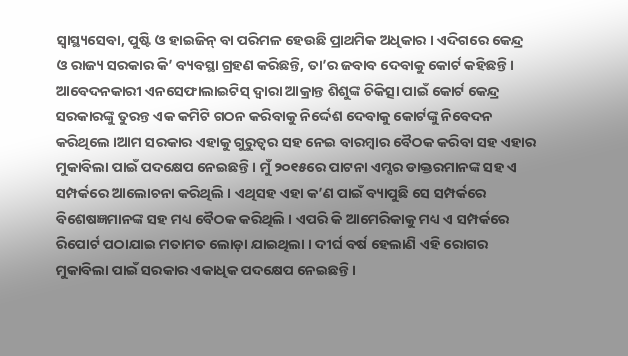ସ୍ୱାସ୍ଥ୍ୟସେବା, ପୁଷ୍ଟି ଓ ହାଇଜିନ୍ ବା ପରିମଳ ହେଉଛି ପ୍ରାଥମିକ ଅଧିକାର । ଏଦିଗରେ କେନ୍ଦ୍ର ଓ ରାଜ୍ୟ ସରକାର କି’ ବ୍ୟବସ୍ଥା ଗ୍ରହଣ କରିଛନ୍ତି, ତା’ର ଜବାବ ଦେବାକୁ କୋର୍ଟ କହିଛନ୍ତି । ଆବେଦନକାରୀ ଏନସେଫାଲାଇଟିସ୍ ଦ୍ୱାରା ଆକ୍ରାନ୍ତ ଶିଶୁଙ୍କ ଚିକିତ୍ସା ପାଇଁ କୋର୍ଟ କେନ୍ଦ୍ର ସରକାରଙ୍କୁ ତୁରନ୍ତ ଏକ କମିଟି ଗଠନ କରିବାକୁ ନିର୍ଦ୍ଦେଶ ଦେବାକୁ କୋର୍ଟଙ୍କୁ ନିବେଦନ କରିଥିଲେ ।ଆମ ସରକାର ଏହାକୁ ଗୁରୁତ୍ୱର ସହ ନେଇ ବାରମ୍ବାର ବୈଠକ କରିବା ସହ ଏହାର ମୁକାବିଲା ପାଇଁ ପଦକ୍ଷେପ ନେଇଛନ୍ତି । ମୁଁ ୨୦୧୫ରେ ପାଟନା ଏମ୍ସର ଡାକ୍ତରମାନଙ୍କ ସହ ଏ ସମ୍ପର୍କରେ ଆଲୋଚନା କରିଥିଲି । ଏଥିସହ ଏହା କ’ଣ ପାଇଁ ବ୍ୟାପୁଛି ସେ ସମ୍ପର୍କରେ ବିଶେଷଜ୍ଞମାନଙ୍କ ସହ ମଧ୍ୟ ବୈଠକ କରିଥିଲି । ଏପରି କି ଆମେରିକାକୁ ମଧ୍ୟ ଏ ସମ୍ପର୍କରେ ରିପୋର୍ଟ ପଠାଯାଇ ମତାମତ ଲୋଡ଼ା ଯାଇଥିଲା । ଦୀର୍ଘ ବର୍ଷ ହେଲାଣି ଏହି ରୋଗର ମୁକାବିଲା ପାଇଁ ସରକାର ଏକାଧିକ ପଦକ୍ଷେପ ନେଇଛନ୍ତି ।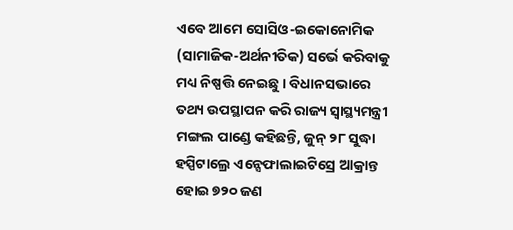ଏବେ ଆମେ ସୋସିଓ-ଇକୋନୋମିକ (ସାମାଜିକ-ଅର୍ଥନୀତିକ) ସର୍ଭେ କରିବାକୁ ମଧ୍ୟ ନିଷ୍ପତ୍ତି ନେଇଛୁ । ବିଧାନସଭାରେ ତଥ୍ୟ ଉପସ୍ଥାପନ କରି ରାଜ୍ୟ ସ୍ୱାସ୍ଥ୍ୟମନ୍ତ୍ରୀ ମଙ୍ଗଲ ପାଣ୍ଡେ କହିଛନ୍ତି, ଜୁନ୍ ୨୮ ସୁଦ୍ଧା ହସ୍ପିଟାଲ୍ରେ ଏନ୍ସେଫାଲାଇଟିସ୍ରେ ଆକ୍ରାନ୍ତ ହୋଇ ୭୨୦ ଜଣ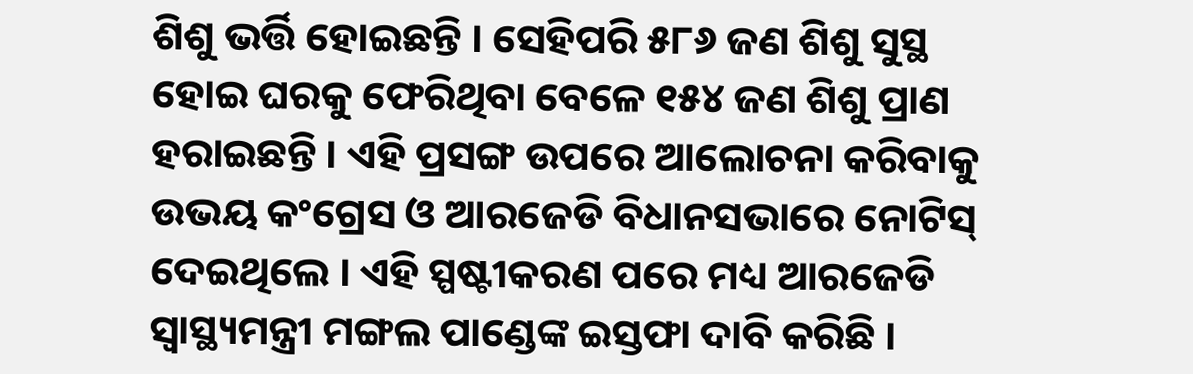ଶିଶୁ ଭର୍ତ୍ତି ହୋଇଛନ୍ତି । ସେହିପରି ୫୮୬ ଜଣ ଶିଶୁ ସୁସ୍ଥ ହୋଇ ଘରକୁ ଫେରିଥିବା ବେଳେ ୧୫୪ ଜଣ ଶିଶୁ ପ୍ରାଣ ହରାଇଛନ୍ତି । ଏହି ପ୍ରସଙ୍ଗ ଉପରେ ଆଲୋଚନା କରିବାକୁ ଉଭୟ କଂଗ୍ରେସ ଓ ଆରଜେଡି ବିଧାନସଭାରେ ନୋଟିସ୍ ଦେଇଥିଲେ । ଏହି ସ୍ପଷ୍ଟୀକରଣ ପରେ ମଧ୍ୟ ଆରଜେଡି ସ୍ୱାସ୍ଥ୍ୟମନ୍ତ୍ରୀ ମଙ୍ଗଲ ପାଣ୍ଡେଙ୍କ ଇସ୍ତଫା ଦାବି କରିଛି ।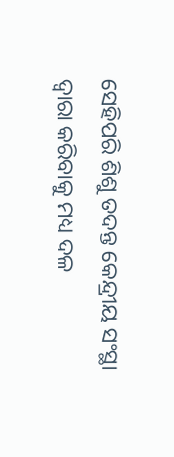ସେହିପରି ଶିଶୁ ତଦନ୍ତ କେନ୍ଦ୍ରୀୟ ସଂସ୍ଥା ଦ୍ୱାରା କରିବାକୁ ମଧ୍ୟ ଦଳ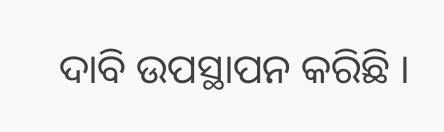ଦାବି ଉପସ୍ଥାପନ କରିଛି ।